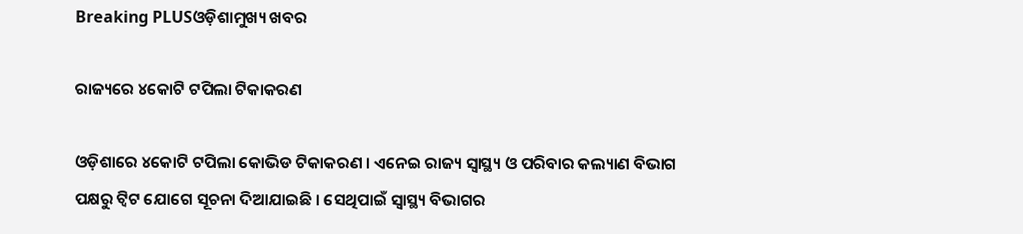Breaking PLUSଓଡ଼ିଶାମୁଖ୍ୟ ଖବର

ରାଜ୍ୟରେ ୪କୋଟି ଟପିଲା ଟିକାକରଣ

ଓଡ଼ିଶାରେ ୪କୋଟି ଟପିଲା କୋଭିଡ ଟିକାକରଣ । ଏନେଇ ରାଜ୍ୟ ସ୍ୱାସ୍ଥ୍ୟ ଓ ପରିବାର କଲ୍ୟାଣ ବିଭାଗ ପକ୍ଷରୁ ଟ୍ୱିଟ ଯୋଗେ ସୂଚନା ଦିଆଯାଇଛି । ସେଥିପାଇଁ ସ୍ୱାସ୍ଥ୍ୟ ବିଭାଗର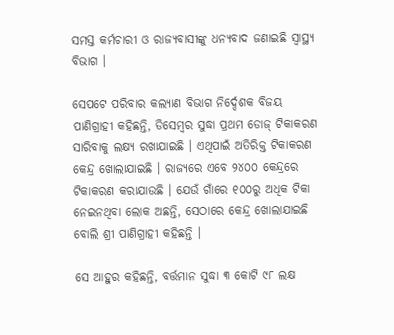ସମସ୍ତ କର୍ମଚାରୀ ଓ ରାଜ୍ୟବାସୀଙ୍କୁ ଧନ୍ୟବାଦ ଜଣାଇଛି ସ୍ୱାସ୍ଥ୍ୟ ବିଭାଗ ।

ସେପଟେ ପରିବାର କଲ୍ୟାଣ ବିଭାଗ ନିର୍ଦ୍ଦେଶକ ବିଜୟ ପାଣିଗ୍ରାହୀ କହିଛନ୍ତି, ଡିସେମ୍ବର ସୁଦ୍ଧା ପ୍ରଥମ ଡୋଜ୍ ଟିକାକରଣ ସାରିବାକୁ ଲକ୍ଷ୍ୟ ରଖାଯାଇଛି । ଏଥିପାଇଁ ଅତିରିକ୍ତ ଟିକାକରଣ କେନ୍ଦ୍ର ଖୋଲାଯାଇଛି । ରାଜ୍ୟରେ ଏବେ ୨୪୦୦ କେନ୍ଦ୍ରରେ ଟିକାକରଣ କରାଯାଉଛି । ଯେଉଁ ଗାଁରେ ୧୦୦ରୁ ଅଧିକ ଟିକା ନେଇନଥିବା ଲୋକ ଅଛନ୍ତି, ସେଠାରେ କେନ୍ଦ୍ର ଖୋଲାଯାଇଛି ବୋଲି ଶ୍ରୀ ପାଣିଗ୍ରାହୀ କହିଛନ୍ତି ।

ସେ ଆହୁର କହିଛନ୍ତି, ବର୍ତ୍ତମାନ ସୁଦ୍ଧା ୩ କୋଟି ୯୮ ଲକ୍ଷ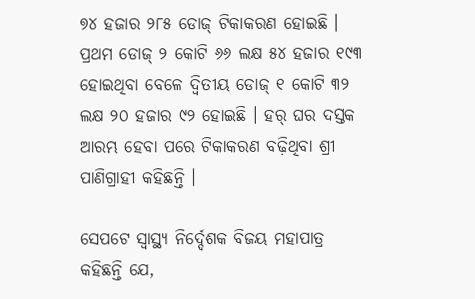୭୪ ହଜାର ୨୮୫ ଡୋଜ୍ ଟିକାକରଣ ହୋଇଛି । ପ୍ରଥମ ଡୋଜ୍ ୨ କୋଟି ୬୬ ଲକ୍ଷ ୫୪ ହଜାର ୧୯୩ ହୋଇଥିବା ବେଳେ ଦ୍ୱିତୀୟ ଡୋଜ୍ ୧ କୋଟି ୩୨ ଲକ୍ଷ ୨୦ ହଜାର ୯୨ ହୋଇଛି । ହର୍ ଘର ଦସ୍ତକ ଆରମ୍ଭ ହେବା ପରେ ଟିକାକରଣ ବଢ଼ିଥିବା ଶ୍ରୀ ପାଣିଗ୍ରାହୀ କହିଛନ୍ତି ।

ସେପଟେ ସ୍ୱାସ୍ଥ୍ୟ ନିର୍ଦ୍ଦେଶକ ବିଜୟ ମହାପାତ୍ର କହିଛନ୍ତି ଯେ,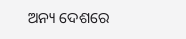ଅନ୍ୟ ଦେଶରେ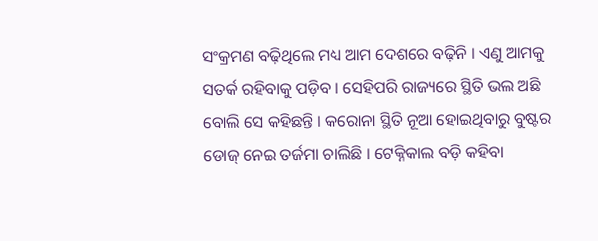ସଂକ୍ରମଣ ବଢ଼ିଥିଲେ ମଧ୍ୟ ଆମ ଦେଶରେ ବଢ଼ିନି । ଏଣୁ ଆମକୁ ସତର୍କ ରହିବାକୁ ପଡ଼ିବ । ସେହିପରି ରାଜ୍ୟରେ ସ୍ଥିତି ଭଲ ଅଛି ବୋଲି ସେ କହିଛନ୍ତି । କରୋନା ସ୍ଥିତି ନୂଆ ହୋଇଥିବାରୁ ବୁଷ୍ଟର ଡୋଜ୍ ନେଇ ତର୍ଜମା ଚାଲିଛି । ଟେକ୍ନିକାଲ ବଡ଼ି କହିବା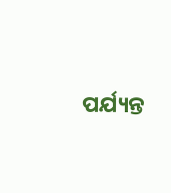ପର୍ଯ୍ୟନ୍ତ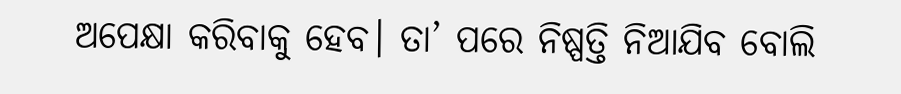ଅପେକ୍ଷା କରିବାକୁ ହେବ। ତା’ ପରେ ନିଷ୍ପତ୍ତି ନିଆଯିବ ବୋଲି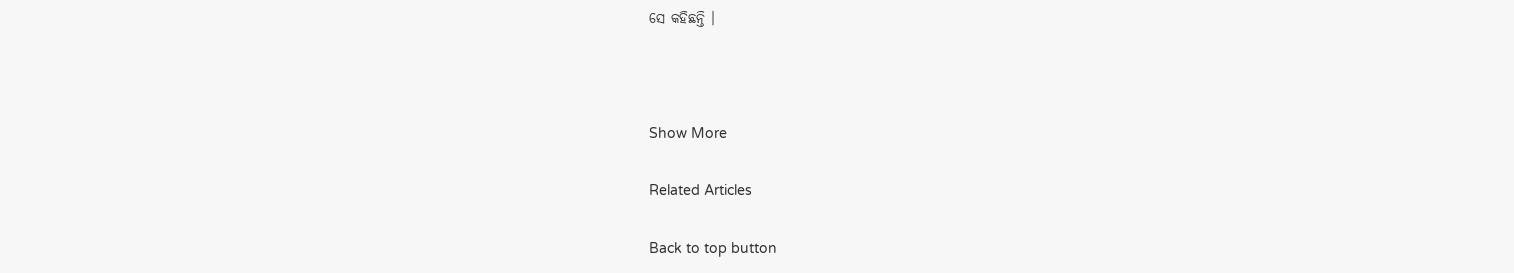ସେ କହିଛନ୍ତି ।



Show More

Related Articles

Back to top button